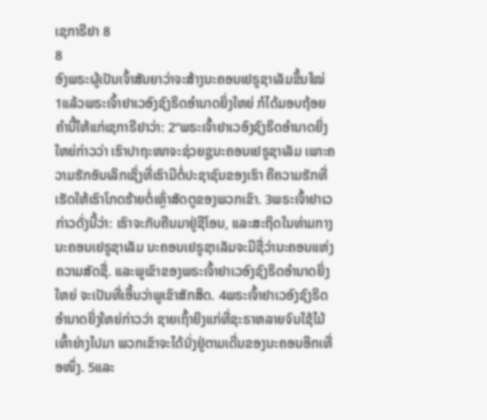ເຊກາຣີຢາ 8
8
ອົງພຣະຜູ້ເປັນເຈົ້າສັນຍາວ່າຈະສ້າງນະຄອນເຢຣູຊາເລັມຂຶ້ນໃໝ່
1ແລ້ວພຣະເຈົ້າຢາເວອົງຊົງຣິດອຳນາດຍິ່ງໃຫຍ່ ກໍໄດ້ມອບຖ້ອຍຄຳນີ້ໃຫ້ແກ່ເຊກາຣີຢາວ່າ: 2“ພຣະເຈົ້າຢາເວອົງຊົງຣິດອຳນາດຍິ່ງໃຫຍ່ກ່າວວ່າ ເຮົາປາຖະໜາຈະຊ່ວຍຊູນະຄອນເຢຣູຊາເລັມ ເພາະຄວາມຮັກອັນເລິກເຊິ່ງທີ່ເຮົາມີຕໍ່ປະຊາຊົນຂອງເຮົາ ຄືຄວາມຮັກທີ່ເຮັດໃຫ້ເຮົາໂກດຮ້າຍຕໍ່ເຫຼົ່າສັດຕູຂອງພວກເຂົາ. 3ພຣະເຈົ້າຢາເວກ່າວດັ່ງນີ້ວ່າ: ເຮົາຈະກັບຄືນມາຢູ່ຊີໂອນ, ແລະສະຖິດໃນທ່າມກາງນະຄອນເຢຣູຊາເລັມ ນະຄອນເຢຣູຊາເລັມຈະມີຊື່ວ່ານະຄອນແຫ່ງຄວາມສັດຊື່. ແລະພູເຂົາຂອງພຣະເຈົ້າຢາເວອົງຊົງຣິດອຳນາດຍິ່ງໃຫຍ່ ຈະເປັນທີ່ເອີ້ນວ່າພູເຂົາສັກສິດ. 4ພຣະເຈົ້າຢາເວອົງຊົງຣິດອຳນາດຍິ່ງໃຫຍ່ກ່າວວ່າ ຊາຍເຖົ້າຍິງແກ່ທີ່ຊະຣາຫລາຍຈົນໃຊ້ໄມ້ເທົ້າຍ່າງໄປມາ ພວກເຂົາຈະໄດ້ນັ່ງຢູ່ຕາມເດີ່ນຂອງນະຄອນອີກເທື່ອໜຶ່ງ. 5ແລະ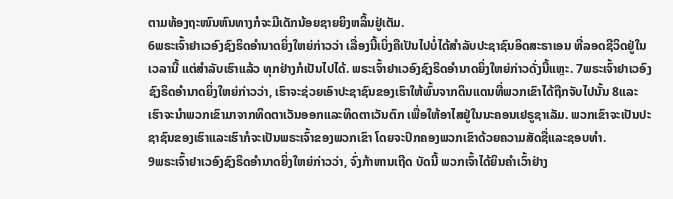ຕາມທ້ອງຖະໜົນຫົນທາງກໍຈະມີເດັກນ້ອຍຊາຍຍິງຫລິ້ນຢູ່ເຕັມ.
6ພຣະເຈົ້າຢາເວອົງຊົງຣິດອຳນາດຍິ່ງໃຫຍ່ກ່າວວ່າ ເລື່ອງນີ້ເບິ່ງຄືເປັນໄປບໍ່ໄດ້ສຳລັບປະຊາຊົນອິດສະຣາເອນ ທີ່ລອດຊີວິດຢູ່ໃນເວລານີ້ ແຕ່ສຳລັບເຮົາແລ້ວ ທຸກຢ່າງກໍເປັນໄປໄດ້. ພຣະເຈົ້າຢາເວອົງຊົງຣິດອຳນາດຍິ່ງໃຫຍ່ກ່າວດັ່ງນີ້ແຫຼະ. 7ພຣະເຈົ້າຢາເວອົງຊົງຣິດອຳນາດຍິ່ງໃຫຍ່ກ່າວວ່າ, ເຮົາຈະຊ່ວຍເອົາປະຊາຊົນຂອງເຮົາໃຫ້ພົ້ນຈາກດິນແດນທີ່ພວກເຂົາໄດ້ຖືກຈັບໄປນັ້ນ 8ແລະເຮົາຈະນຳພວກເຂົາມາຈາກທິດຕາເວັນອອກແລະທິດຕາເວັນຕົກ ເພື່ອໃຫ້ອາໄສຢູ່ໃນນະຄອນເຢຣູຊາເລັມ. ພວກເຂົາຈະເປັນປະຊາຊົນຂອງເຮົາແລະເຮົາກໍຈະເປັນພຣະເຈົ້າຂອງພວກເຂົາ ໂດຍຈະປົກຄອງພວກເຂົາດ້ວຍຄວາມສັດຊື່ແລະຊອບທຳ.
9ພຣະເຈົ້າຢາເວອົງຊົງຣິດອຳນາດຍິ່ງໃຫຍ່ກ່າວວ່າ, ຈົ່ງກ້າຫານເຖີດ ບັດນີ້ ພວກເຈົ້າໄດ້ຍິນຄຳເວົ້າຢ່າງ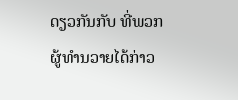ດຽວກັນກັບ ທີ່ພວກຜູ້ທຳນວາຍໄດ້ກ່າວ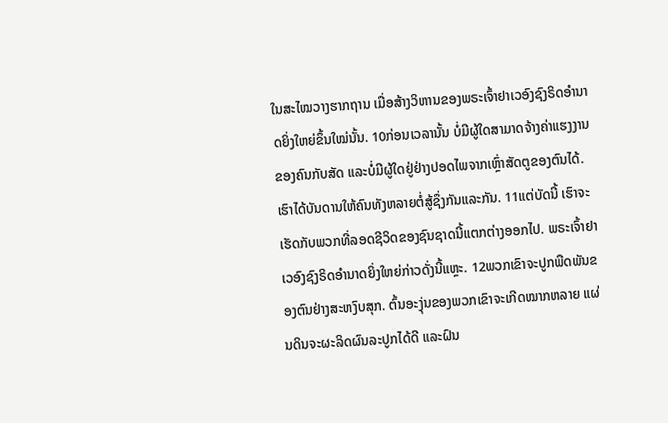ໃນສະໄໝວາງຮາກຖານ ເມື່ອສ້າງວິຫານຂອງພຣະເຈົ້າຢາເວອົງຊົງຣິດອຳນາດຍິ່ງໃຫຍ່ຂຶ້ນໃໝ່ນັ້ນ. 10ກ່ອນເວລານັ້ນ ບໍ່ມີຜູ້ໃດສາມາດຈ້າງຄ່າແຮງງານຂອງຄົນກັບສັດ ແລະບໍ່ມີຜູ້ໃດຢູ່ຢ່າງປອດໄພຈາກເຫຼົ່າສັດຕູຂອງຕົນໄດ້. ເຮົາໄດ້ບັນດານໃຫ້ຄົນທັງຫລາຍຕໍ່ສູ້ຊຶ່ງກັນແລະກັນ. 11ແຕ່ບັດນີ້ ເຮົາຈະເຮັດກັບພວກທີ່ລອດຊີວິດຂອງຊົນຊາດນີ້ແຕກຕ່າງອອກໄປ. ພຣະເຈົ້າຢາເວອົງຊົງຣິດອຳນາດຍິ່ງໃຫຍ່ກ່າວດັ່ງນີ້ແຫຼະ. 12ພວກເຂົາຈະປູກພືດພັນຂອງຕົນຢ່າງສະຫງົບສຸກ. ຕົ້ນອະງຸ່ນຂອງພວກເຂົາຈະເກີດໝາກຫລາຍ ແຜ່ນດິນຈະຜະລິດຜົນລະປູກໄດ້ດີ ແລະຝົນ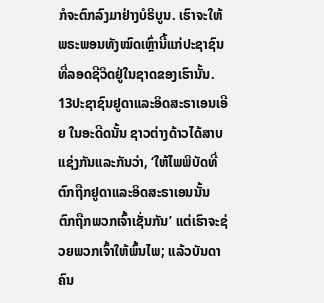ກໍຈະຕົກລົງມາຢ່າງບໍຣິບູນ. ເຮົາຈະໃຫ້ພຣະພອນທັງໝົດເຫຼົ່ານີ້ແກ່ປະຊາຊົນ ທີ່ລອດຊີວິດຢູ່ໃນຊາດຂອງເຮົານັ້ນ. 13ປະຊາຊົນຢູດາແລະອິດສະຣາເອນເອີຍ ໃນອະດີດນັ້ນ ຊາວຕ່າງດ້າວໄດ້ສາບແຊ່ງກັນແລະກັນວ່າ, ‘ໃຫ້ໄພພິບັດທີ່ຕົກຖືກຢູດາແລະອິດສະຣາເອນນັ້ນ ຕົກຖືກພວກເຈົ້າເຊັ່ນກັນ’ ແຕ່ເຮົາຈະຊ່ວຍພວກເຈົ້າໃຫ້ພົ້ນໄພ; ແລ້ວບັນດາຄົນ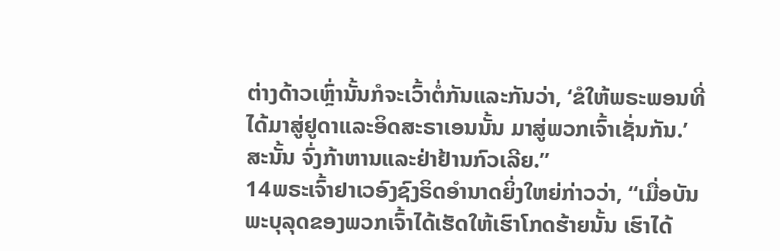ຕ່າງດ້າວເຫຼົ່ານັ້ນກໍຈະເວົ້າຕໍ່ກັນແລະກັນວ່າ, ‘ຂໍໃຫ້ພຣະພອນທີ່ໄດ້ມາສູ່ຢູດາແລະອິດສະຣາເອນນັ້ນ ມາສູ່ພວກເຈົ້າເຊັ່ນກັນ.’ ສະນັ້ນ ຈົ່ງກ້າຫານແລະຢ່າຢ້ານກົວເລີຍ.”
14ພຣະເຈົ້າຢາເວອົງຊົງຣິດອຳນາດຍິ່ງໃຫຍ່ກ່າວວ່າ, “ເມື່ອບັນພະບຸລຸດຂອງພວກເຈົ້າໄດ້ເຮັດໃຫ້ເຮົາໂກດຮ້າຍນັ້ນ ເຮົາໄດ້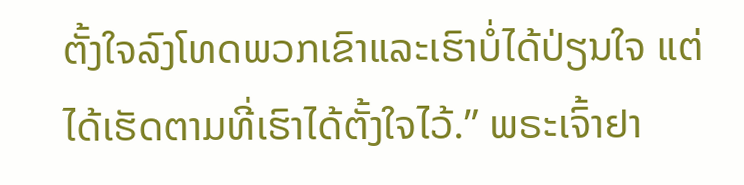ຕັ້ງໃຈລົງໂທດພວກເຂົາແລະເຮົາບໍ່ໄດ້ປ່ຽນໃຈ ແຕ່ໄດ້ເຮັດຕາມທີ່ເຮົາໄດ້ຕັ້ງໃຈໄວ້.” ພຣະເຈົ້າຢາ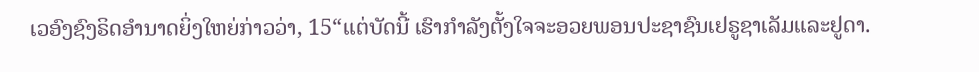ເວອົງຊົງຣິດອຳນາດຍິ່ງໃຫຍ່ກ່າວວ່າ, 15“ແຕ່ບັດນີ້ ເຮົາກຳລັງຕັ້ງໃຈຈະອວຍພອນປະຊາຊົນເຢຣູຊາເລັມແລະຢູດາ.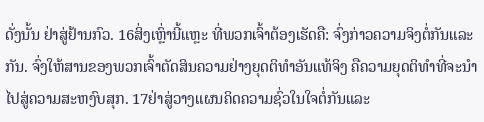ດັ່ງນັ້ນ ຢ່າສູ່ຢ້ານກົວ. 16ສິ່ງເຫຼົ່ານີ້ແຫຼະ ທີ່ພວກເຈົ້າຕ້ອງເຮັດຄື: ຈົ່ງກ່າວຄວາມຈິງຕໍ່ກັນແລະກັນ. ຈົ່ງໃຫ້ສານຂອງພວກເຈົ້າຕັດສິນຄວາມຢ່າງຍຸດຕິທຳອັນແທ້ຈິງ ຄືຄວາມຍຸດຕິທຳທີ່ຈະນຳໄປສູ່ຄວາມສະຫງົບສຸກ. 17ຢ່າສູ່ວາງແຜນຄິດຄວາມຊົ່ວໃນໃຈຕໍ່ກັນແລະ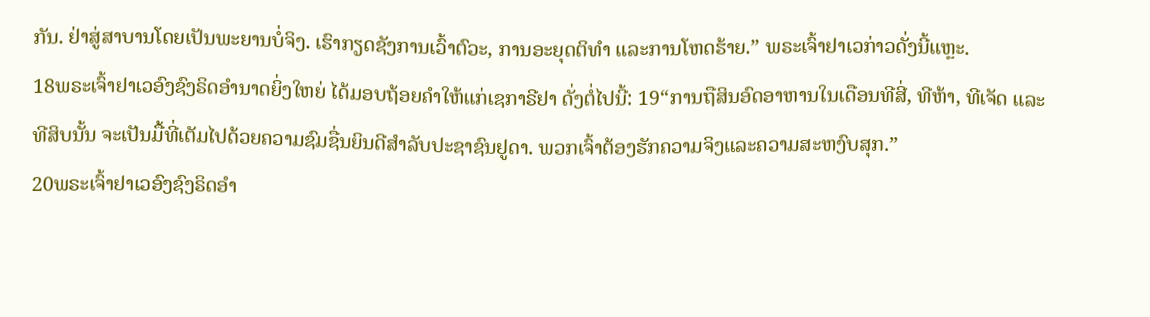ກັນ. ຢ່າສູ່ສາບານໂດຍເປັນພະຍານບໍ່ຈິງ. ເຮົາກຽດຊັງການເວົ້າຕົວະ, ການອະຍຸດຕິທຳ ແລະການໂຫດຮ້າຍ.” ພຣະເຈົ້າຢາເວກ່າວດັ່ງນີ້ແຫຼະ.
18ພຣະເຈົ້າຢາເວອົງຊົງຣິດອຳນາດຍິ່ງໃຫຍ່ ໄດ້ມອບຖ້ອຍຄຳໃຫ້ແກ່ເຊກາຣີຢາ ດັ່ງຕໍ່ໄປນີ້: 19“ການຖືສິນອົດອາຫານໃນເດືອນທີສີ່, ທີຫ້າ, ທີເຈັດ ແລະທີສິບນັ້ນ ຈະເປັນມື້ທີ່ເຕັມໄປດ້ວຍຄວາມຊົມຊື່ນຍິນດີສຳລັບປະຊາຊົນຢູດາ. ພວກເຈົ້າຕ້ອງຮັກຄວາມຈິງແລະຄວາມສະຫງົບສຸກ.”
20ພຣະເຈົ້າຢາເວອົງຊົງຣິດອຳ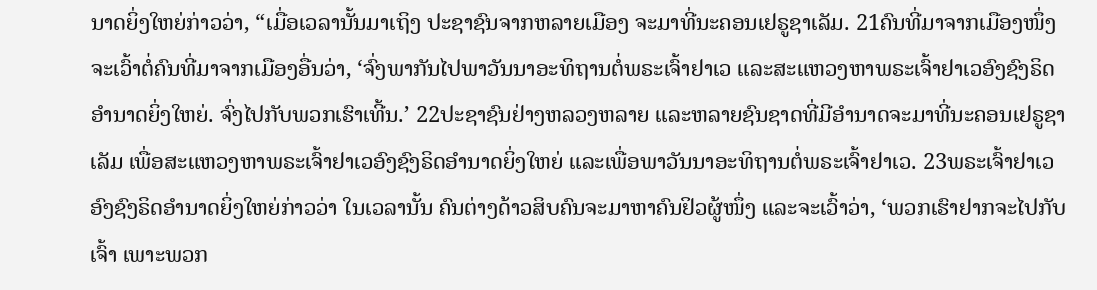ນາດຍິ່ງໃຫຍ່ກ່າວວ່າ, “ເມື່ອເວລານັ້ນມາເຖິງ ປະຊາຊົນຈາກຫລາຍເມືອງ ຈະມາທີ່ນະຄອນເຢຣູຊາເລັມ. 21ຄົນທີ່ມາຈາກເມືອງໜຶ່ງຈະເວົ້າຕໍ່ຄົນທີ່ມາຈາກເມືອງອື່ນວ່າ, ‘ຈົ່ງພາກັນໄປພາວັນນາອະທິຖານຕໍ່ພຣະເຈົ້າຢາເວ ແລະສະແຫວງຫາພຣະເຈົ້າຢາເວອົງຊົງຣິດອຳນາດຍິ່ງໃຫຍ່. ຈົ່ງໄປກັບພວກເຮົາເທີ້ນ.’ 22ປະຊາຊົນຢ່າງຫລວງຫລາຍ ແລະຫລາຍຊົນຊາດທີ່ມີອຳນາດຈະມາທີ່ນະຄອນເຢຣູຊາເລັມ ເພື່ອສະແຫວງຫາພຣະເຈົ້າຢາເວອົງຊົງຣິດອຳນາດຍິ່ງໃຫຍ່ ແລະເພື່ອພາວັນນາອະທິຖານຕໍ່ພຣະເຈົ້າຢາເວ. 23ພຣະເຈົ້າຢາເວອົງຊົງຣິດອຳນາດຍິ່ງໃຫຍ່ກ່າວວ່າ ໃນເວລານັ້ນ ຄົນຕ່າງດ້າວສິບຄົນຈະມາຫາຄົນຢິວຜູ້ໜຶ່ງ ແລະຈະເວົ້າວ່າ, ‘ພວກເຮົາຢາກຈະໄປກັບເຈົ້າ ເພາະພວກ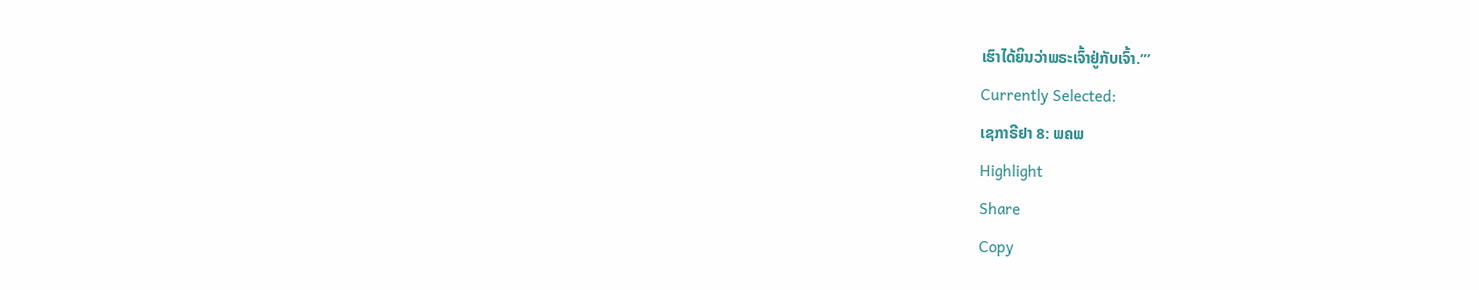ເຮົາໄດ້ຍິນວ່າພຣະເຈົ້າຢູ່ກັບເຈົ້າ.”’
Currently Selected:
ເຊກາຣີຢາ 8: ພຄພ
Highlight
Share
Copy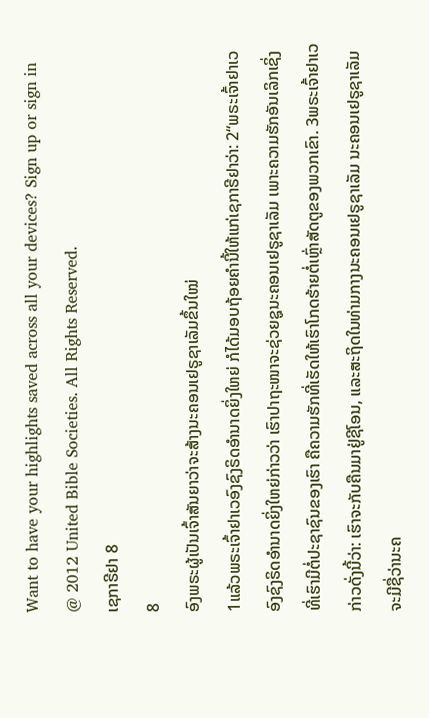Want to have your highlights saved across all your devices? Sign up or sign in
@ 2012 United Bible Societies. All Rights Reserved.
ເຊກາຣີຢາ 8
8
ອົງພຣະຜູ້ເປັນເຈົ້າສັນຍາວ່າຈະສ້າງນະຄອນເຢຣູຊາເລັມຂຶ້ນໃໝ່
1ແລ້ວພຣະເຈົ້າຢາເວອົງຊົງຣິດອຳນາດຍິ່ງໃຫຍ່ ກໍໄດ້ມອບຖ້ອຍຄຳນີ້ໃຫ້ແກ່ເຊກາຣີຢາວ່າ: 2“ພຣະເຈົ້າຢາເວອົງຊົງຣິດອຳນາດຍິ່ງໃຫຍ່ກ່າວວ່າ ເຮົາປາຖະໜາຈະຊ່ວຍຊູນະຄອນເຢຣູຊາເລັມ ເພາະຄວາມຮັກອັນເລິກເຊິ່ງທີ່ເຮົາມີຕໍ່ປະຊາຊົນຂອງເຮົາ ຄືຄວາມຮັກທີ່ເຮັດໃຫ້ເຮົາໂກດຮ້າຍຕໍ່ເຫຼົ່າສັດຕູຂອງພວກເຂົາ. 3ພຣະເຈົ້າຢາເວກ່າວດັ່ງນີ້ວ່າ: ເຮົາຈະກັບຄືນມາຢູ່ຊີໂອນ, ແລະສະຖິດໃນທ່າມກາງນະຄອນເຢຣູຊາເລັມ ນະຄອນເຢຣູຊາເລັມຈະມີຊື່ວ່ານະຄ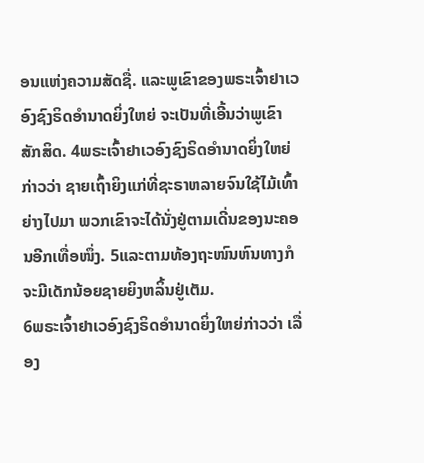ອນແຫ່ງຄວາມສັດຊື່. ແລະພູເຂົາຂອງພຣະເຈົ້າຢາເວອົງຊົງຣິດອຳນາດຍິ່ງໃຫຍ່ ຈະເປັນທີ່ເອີ້ນວ່າພູເຂົາສັກສິດ. 4ພຣະເຈົ້າຢາເວອົງຊົງຣິດອຳນາດຍິ່ງໃຫຍ່ກ່າວວ່າ ຊາຍເຖົ້າຍິງແກ່ທີ່ຊະຣາຫລາຍຈົນໃຊ້ໄມ້ເທົ້າຍ່າງໄປມາ ພວກເຂົາຈະໄດ້ນັ່ງຢູ່ຕາມເດີ່ນຂອງນະຄອນອີກເທື່ອໜຶ່ງ. 5ແລະຕາມທ້ອງຖະໜົນຫົນທາງກໍຈະມີເດັກນ້ອຍຊາຍຍິງຫລິ້ນຢູ່ເຕັມ.
6ພຣະເຈົ້າຢາເວອົງຊົງຣິດອຳນາດຍິ່ງໃຫຍ່ກ່າວວ່າ ເລື່ອງ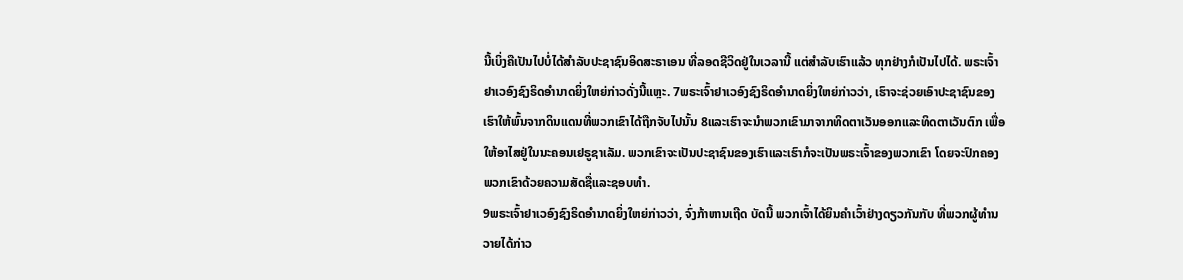ນີ້ເບິ່ງຄືເປັນໄປບໍ່ໄດ້ສຳລັບປະຊາຊົນອິດສະຣາເອນ ທີ່ລອດຊີວິດຢູ່ໃນເວລານີ້ ແຕ່ສຳລັບເຮົາແລ້ວ ທຸກຢ່າງກໍເປັນໄປໄດ້. ພຣະເຈົ້າຢາເວອົງຊົງຣິດອຳນາດຍິ່ງໃຫຍ່ກ່າວດັ່ງນີ້ແຫຼະ. 7ພຣະເຈົ້າຢາເວອົງຊົງຣິດອຳນາດຍິ່ງໃຫຍ່ກ່າວວ່າ, ເຮົາຈະຊ່ວຍເອົາປະຊາຊົນຂອງເຮົາໃຫ້ພົ້ນຈາກດິນແດນທີ່ພວກເຂົາໄດ້ຖືກຈັບໄປນັ້ນ 8ແລະເຮົາຈະນຳພວກເຂົາມາຈາກທິດຕາເວັນອອກແລະທິດຕາເວັນຕົກ ເພື່ອໃຫ້ອາໄສຢູ່ໃນນະຄອນເຢຣູຊາເລັມ. ພວກເຂົາຈະເປັນປະຊາຊົນຂອງເຮົາແລະເຮົາກໍຈະເປັນພຣະເຈົ້າຂອງພວກເຂົາ ໂດຍຈະປົກຄອງພວກເຂົາດ້ວຍຄວາມສັດຊື່ແລະຊອບທຳ.
9ພຣະເຈົ້າຢາເວອົງຊົງຣິດອຳນາດຍິ່ງໃຫຍ່ກ່າວວ່າ, ຈົ່ງກ້າຫານເຖີດ ບັດນີ້ ພວກເຈົ້າໄດ້ຍິນຄຳເວົ້າຢ່າງດຽວກັນກັບ ທີ່ພວກຜູ້ທຳນວາຍໄດ້ກ່າວ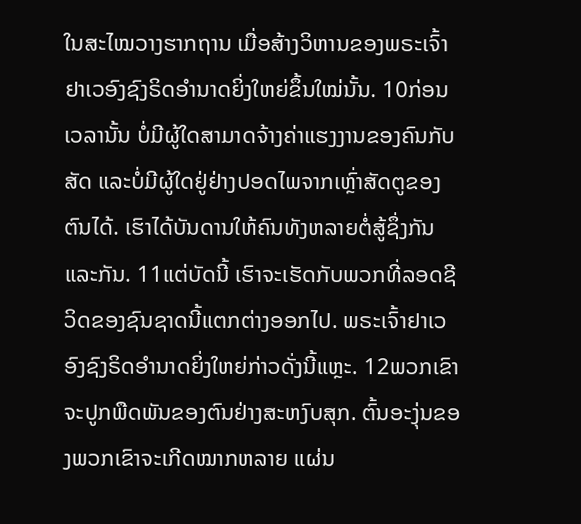ໃນສະໄໝວາງຮາກຖານ ເມື່ອສ້າງວິຫານຂອງພຣະເຈົ້າຢາເວອົງຊົງຣິດອຳນາດຍິ່ງໃຫຍ່ຂຶ້ນໃໝ່ນັ້ນ. 10ກ່ອນເວລານັ້ນ ບໍ່ມີຜູ້ໃດສາມາດຈ້າງຄ່າແຮງງານຂອງຄົນກັບສັດ ແລະບໍ່ມີຜູ້ໃດຢູ່ຢ່າງປອດໄພຈາກເຫຼົ່າສັດຕູຂອງຕົນໄດ້. ເຮົາໄດ້ບັນດານໃຫ້ຄົນທັງຫລາຍຕໍ່ສູ້ຊຶ່ງກັນແລະກັນ. 11ແຕ່ບັດນີ້ ເຮົາຈະເຮັດກັບພວກທີ່ລອດຊີວິດຂອງຊົນຊາດນີ້ແຕກຕ່າງອອກໄປ. ພຣະເຈົ້າຢາເວອົງຊົງຣິດອຳນາດຍິ່ງໃຫຍ່ກ່າວດັ່ງນີ້ແຫຼະ. 12ພວກເຂົາຈະປູກພືດພັນຂອງຕົນຢ່າງສະຫງົບສຸກ. ຕົ້ນອະງຸ່ນຂອງພວກເຂົາຈະເກີດໝາກຫລາຍ ແຜ່ນ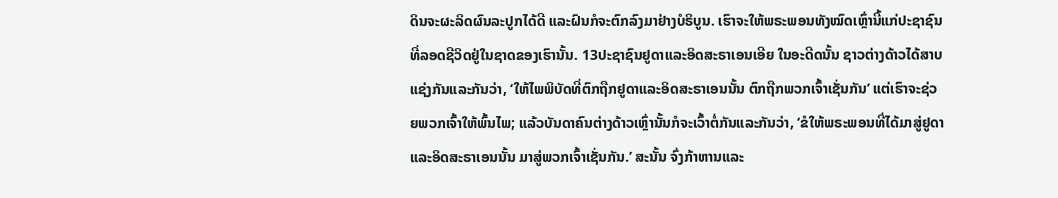ດິນຈະຜະລິດຜົນລະປູກໄດ້ດີ ແລະຝົນກໍຈະຕົກລົງມາຢ່າງບໍຣິບູນ. ເຮົາຈະໃຫ້ພຣະພອນທັງໝົດເຫຼົ່ານີ້ແກ່ປະຊາຊົນ ທີ່ລອດຊີວິດຢູ່ໃນຊາດຂອງເຮົານັ້ນ. 13ປະຊາຊົນຢູດາແລະອິດສະຣາເອນເອີຍ ໃນອະດີດນັ້ນ ຊາວຕ່າງດ້າວໄດ້ສາບແຊ່ງກັນແລະກັນວ່າ, ‘ໃຫ້ໄພພິບັດທີ່ຕົກຖືກຢູດາແລະອິດສະຣາເອນນັ້ນ ຕົກຖືກພວກເຈົ້າເຊັ່ນກັນ’ ແຕ່ເຮົາຈະຊ່ວຍພວກເຈົ້າໃຫ້ພົ້ນໄພ; ແລ້ວບັນດາຄົນຕ່າງດ້າວເຫຼົ່ານັ້ນກໍຈະເວົ້າຕໍ່ກັນແລະກັນວ່າ, ‘ຂໍໃຫ້ພຣະພອນທີ່ໄດ້ມາສູ່ຢູດາແລະອິດສະຣາເອນນັ້ນ ມາສູ່ພວກເຈົ້າເຊັ່ນກັນ.’ ສະນັ້ນ ຈົ່ງກ້າຫານແລະ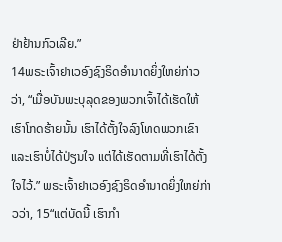ຢ່າຢ້ານກົວເລີຍ.”
14ພຣະເຈົ້າຢາເວອົງຊົງຣິດອຳນາດຍິ່ງໃຫຍ່ກ່າວວ່າ, “ເມື່ອບັນພະບຸລຸດຂອງພວກເຈົ້າໄດ້ເຮັດໃຫ້ເຮົາໂກດຮ້າຍນັ້ນ ເຮົາໄດ້ຕັ້ງໃຈລົງໂທດພວກເຂົາແລະເຮົາບໍ່ໄດ້ປ່ຽນໃຈ ແຕ່ໄດ້ເຮັດຕາມທີ່ເຮົາໄດ້ຕັ້ງໃຈໄວ້.” ພຣະເຈົ້າຢາເວອົງຊົງຣິດອຳນາດຍິ່ງໃຫຍ່ກ່າວວ່າ, 15“ແຕ່ບັດນີ້ ເຮົາກຳ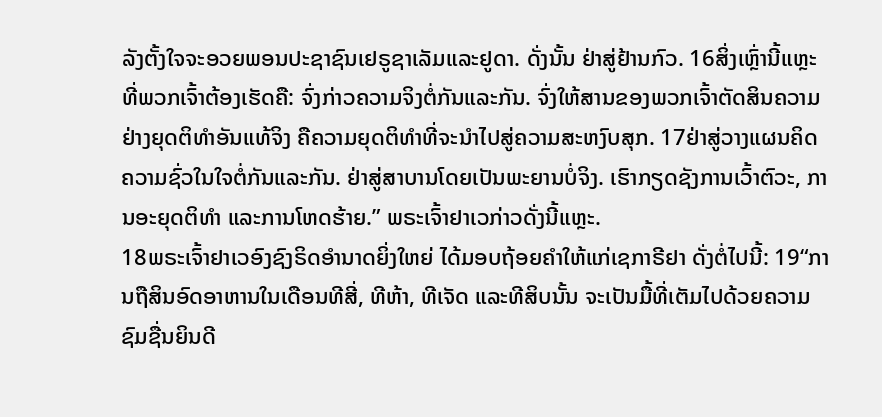ລັງຕັ້ງໃຈຈະອວຍພອນປະຊາຊົນເຢຣູຊາເລັມແລະຢູດາ. ດັ່ງນັ້ນ ຢ່າສູ່ຢ້ານກົວ. 16ສິ່ງເຫຼົ່ານີ້ແຫຼະ ທີ່ພວກເຈົ້າຕ້ອງເຮັດຄື: ຈົ່ງກ່າວຄວາມຈິງຕໍ່ກັນແລະກັນ. ຈົ່ງໃຫ້ສານຂອງພວກເຈົ້າຕັດສິນຄວາມຢ່າງຍຸດຕິທຳອັນແທ້ຈິງ ຄືຄວາມຍຸດຕິທຳທີ່ຈະນຳໄປສູ່ຄວາມສະຫງົບສຸກ. 17ຢ່າສູ່ວາງແຜນຄິດຄວາມຊົ່ວໃນໃຈຕໍ່ກັນແລະກັນ. ຢ່າສູ່ສາບານໂດຍເປັນພະຍານບໍ່ຈິງ. ເຮົາກຽດຊັງການເວົ້າຕົວະ, ການອະຍຸດຕິທຳ ແລະການໂຫດຮ້າຍ.” ພຣະເຈົ້າຢາເວກ່າວດັ່ງນີ້ແຫຼະ.
18ພຣະເຈົ້າຢາເວອົງຊົງຣິດອຳນາດຍິ່ງໃຫຍ່ ໄດ້ມອບຖ້ອຍຄຳໃຫ້ແກ່ເຊກາຣີຢາ ດັ່ງຕໍ່ໄປນີ້: 19“ການຖືສິນອົດອາຫານໃນເດືອນທີສີ່, ທີຫ້າ, ທີເຈັດ ແລະທີສິບນັ້ນ ຈະເປັນມື້ທີ່ເຕັມໄປດ້ວຍຄວາມຊົມຊື່ນຍິນດີ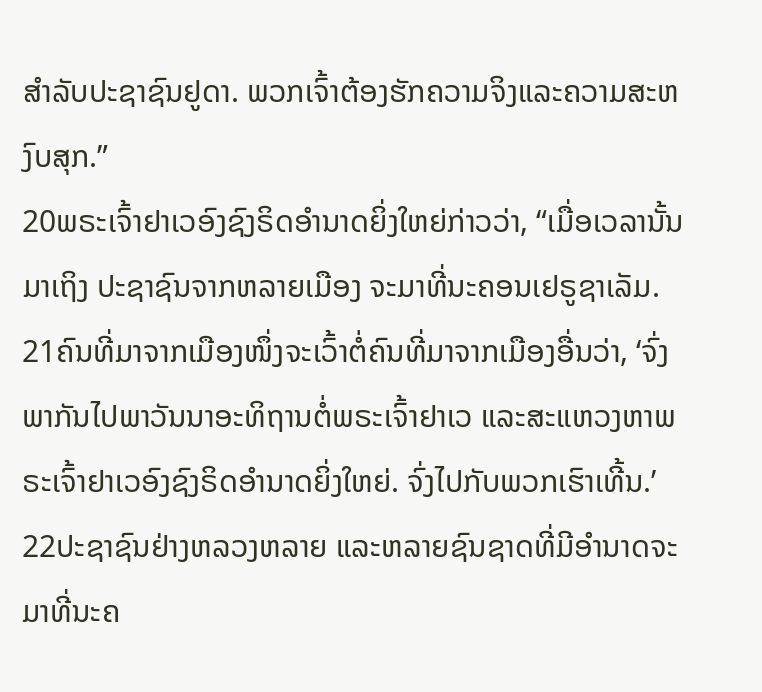ສຳລັບປະຊາຊົນຢູດາ. ພວກເຈົ້າຕ້ອງຮັກຄວາມຈິງແລະຄວາມສະຫງົບສຸກ.”
20ພຣະເຈົ້າຢາເວອົງຊົງຣິດອຳນາດຍິ່ງໃຫຍ່ກ່າວວ່າ, “ເມື່ອເວລານັ້ນມາເຖິງ ປະຊາຊົນຈາກຫລາຍເມືອງ ຈະມາທີ່ນະຄອນເຢຣູຊາເລັມ. 21ຄົນທີ່ມາຈາກເມືອງໜຶ່ງຈະເວົ້າຕໍ່ຄົນທີ່ມາຈາກເມືອງອື່ນວ່າ, ‘ຈົ່ງພາກັນໄປພາວັນນາອະທິຖານຕໍ່ພຣະເຈົ້າຢາເວ ແລະສະແຫວງຫາພຣະເຈົ້າຢາເວອົງຊົງຣິດອຳນາດຍິ່ງໃຫຍ່. ຈົ່ງໄປກັບພວກເຮົາເທີ້ນ.’ 22ປະຊາຊົນຢ່າງຫລວງຫລາຍ ແລະຫລາຍຊົນຊາດທີ່ມີອຳນາດຈະມາທີ່ນະຄ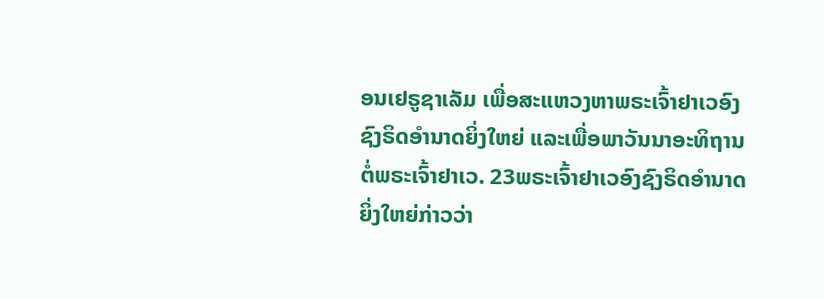ອນເຢຣູຊາເລັມ ເພື່ອສະແຫວງຫາພຣະເຈົ້າຢາເວອົງຊົງຣິດອຳນາດຍິ່ງໃຫຍ່ ແລະເພື່ອພາວັນນາອະທິຖານຕໍ່ພຣະເຈົ້າຢາເວ. 23ພຣະເຈົ້າຢາເວອົງຊົງຣິດອຳນາດຍິ່ງໃຫຍ່ກ່າວວ່າ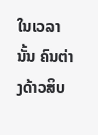ໃນເວລານັ້ນ ຄົນຕ່າງດ້າວສິບ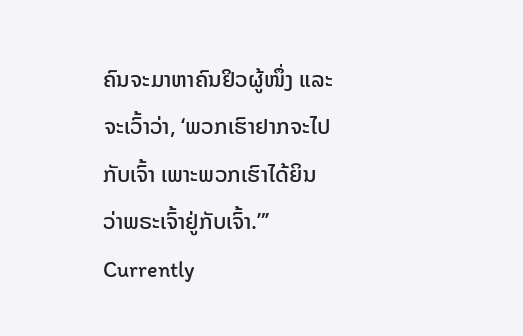ຄົນຈະມາຫາຄົນຢິວຜູ້ໜຶ່ງ ແລະຈະເວົ້າວ່າ, ‘ພວກເຮົາຢາກຈະໄປກັບເຈົ້າ ເພາະພວກເຮົາໄດ້ຍິນວ່າພຣະເຈົ້າຢູ່ກັບເຈົ້າ.”’
Currently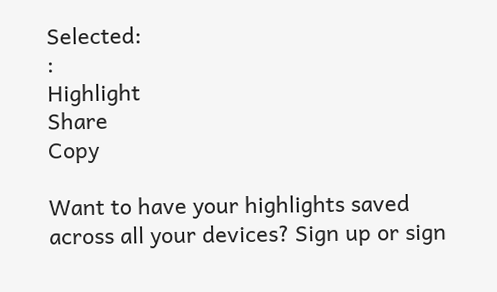Selected:
:
Highlight
Share
Copy

Want to have your highlights saved across all your devices? Sign up or sign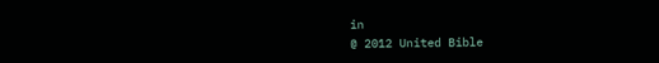in
@ 2012 United Bible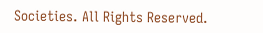Societies. All Rights Reserved.